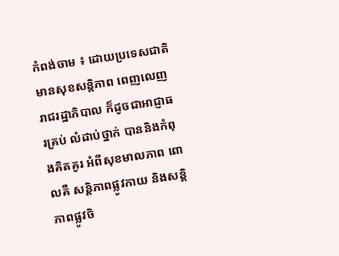កំពង់ចាម ៖ ដោយប្រទេសជាតិ មានសុខសន្តិភាព ពេញលេញ រាជរដ្ឋាភិបាល ក៏ដូចជាអាជ្ញាធរគ្រប់ លំដាប់ថ្នាក់ បាននិងកំពុងគិតគូរ អំពីសុខមាលភាព ពោលគឺ សន្តិភាពផ្លូវកាយ និងសន្តិភាពផ្លូវចិ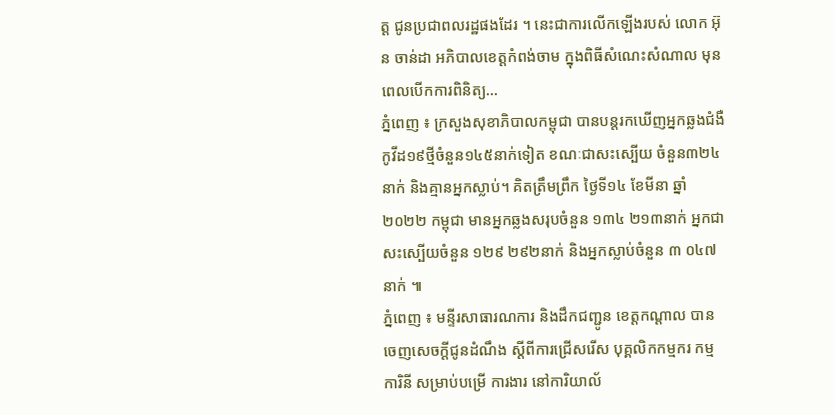ត្ត ជូនប្រជាពលរដ្ឋផងដែរ ។ នេះជាការលើកឡើងរបស់ លោក អ៊ុន ចាន់ដា អភិបាលខេត្តកំពង់ចាម ក្នុងពិធីសំណេះសំណាល មុនពេលបើកការពិនិត្យ...
ភ្នំពេញ ៖ ក្រសួងសុខាភិបាលកម្ពុជា បានបន្តរកឃើញអ្នកឆ្លងជំងឺកូវីដ១៩ថ្មីចំនួន១៤៥នាក់ទៀត ខណៈជាសះស្បើយ ចំនួន៣២៤នាក់ និងគ្មានអ្នកស្លាប់។ គិតត្រឹមព្រឹក ថ្ងៃទី១៤ ខែមីនា ឆ្នាំ២០២២ កម្ពុជា មានអ្នកឆ្លងសរុបចំនួន ១៣៤ ២១៣នាក់ អ្នកជាសះស្បើយចំនួន ១២៩ ២៩២នាក់ និងអ្នកស្លាប់ចំនួន ៣ ០៤៧នាក់ ៕
ភ្នំពេញ ៖ មន្ទីរសាធារណការ និងដឹកជញ្ជូន ខេត្តកណ្ដាល បានចេញសេចក្ដីជូនដំណឹង ស្តីពីការជ្រើសរើស បុគ្គលិកកម្មករ កម្មការិនី សម្រាប់បម្រើ ការងារ នៅការិយាល័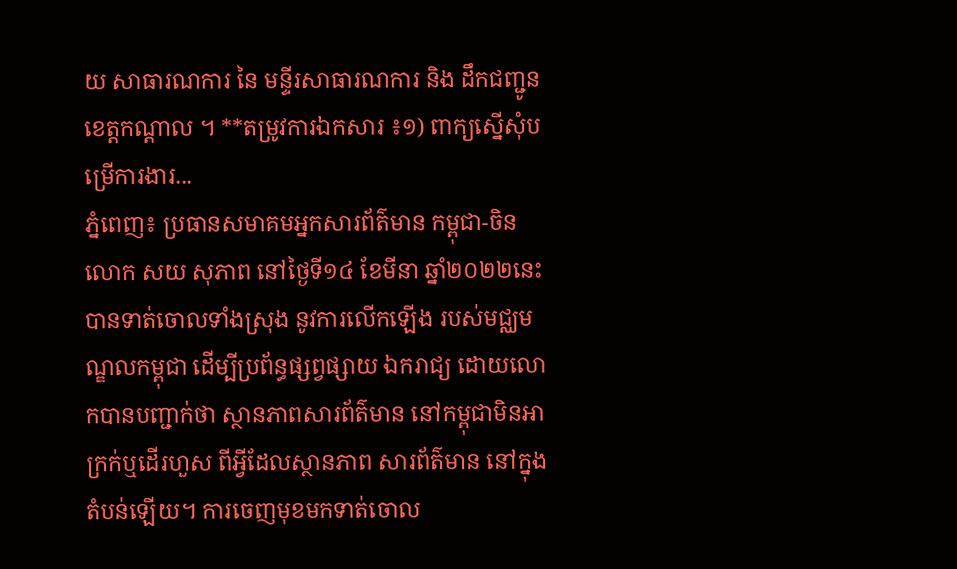យ សាធារណការ នៃ មន្ទីរសាធារណការ និង ដឹកជញ្ជូន ខេត្តកណ្ដាល ។ **តម្រូវការឯកសារ ៖១) ពាក្យស្នើសុំបម្រើការងារ...
ភ្នំពេញ៖ ប្រធានសមាគមអ្នកសារព័ត៌មាន កម្ពុជា-ចិន លោក សយ សុភាព នៅថ្ងៃទី១៤ ខែមីនា ឆ្នាំ២០២២នេះ បានទាត់ចោលទាំងស្រុង នូវការលើកឡើង របស់មជ្ឈមណ្ឌលកម្ពុជា ដើម្បីប្រព័ន្ធផ្សព្វផ្សាយ ឯករាជ្យ ដោយលោកបានបញ្ជាក់ថា ស្ថានភាពសារព័ត៌មាន នៅកម្ពុជាមិនអាក្រក់ឬដើរហួស ពីអ្វីដែលស្ថានភាព សារព័ត៌មាន នៅក្នុងតំបន់ឡើយ។ ការចេញមុខមកទាត់ចោល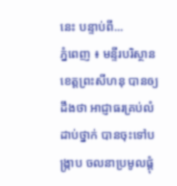នេះ បន្ទាប់ពី...
ភ្នំពេញ ៖ មន្ទីរបរិស្ថានខេត្តព្រះសីហនុ បានឲ្យដឹងថា អាជ្ញាធរគ្រប់លំដាប់ថ្នាក់ បានចុះទៅបង្ក្រាប ចលនាប្រមូលផ្ដុំ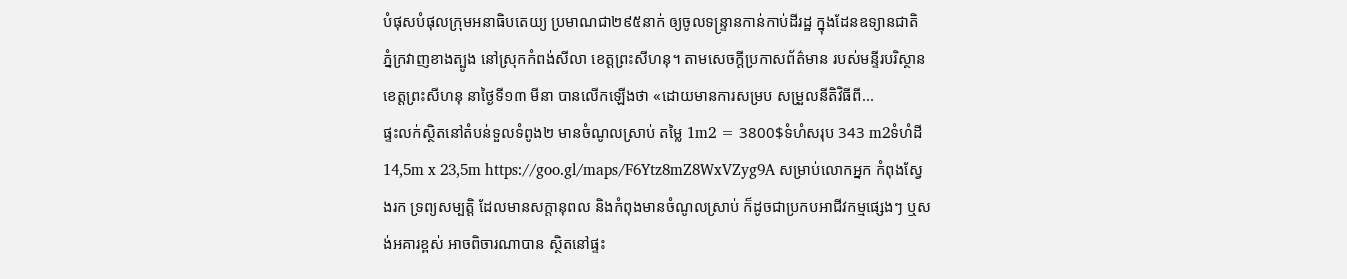បំផុសបំផុលក្រុមអនាធិបតេយ្យ ប្រមាណជា២៩៥នាក់ ឲ្យចូលទន្រ្ទានកាន់កាប់ដីរដ្ឋ ក្នុងដែនឧទ្យានជាតិ ភ្នំក្រវាញខាងត្បូង នៅស្រុកកំពង់សីលា ខេត្តព្រះសីហនុ។ តាមសេចក្ដីប្រកាសព័ត៌មាន របស់មន្ទីរបរិស្ថាន ខេត្តព្រះសីហនុ នាថ្ងៃទី១៣ មីនា បានលើកឡើងថា «ដោយមានការសម្រប សម្រួលនីតិវិធីពី...
ផ្ទះលក់ស្ថិតនៅតំបន់ទួលទំពូង២ មានចំណូលស្រាប់ តម្លៃ 1m2 = 3800$ទំហំសរុប 343 m2ទំហំដី 14,5m x 23,5m https://goo.gl/maps/F6Ytz8mZ8WxVZyg9A សម្រាប់លោកអ្នក កំពុងស្វែងរក ទ្រព្យសម្បតិ្ត ដែលមានសក្តានុពល និងកំពុងមានចំណូលស្រាប់ ក៏ដូចជាប្រកបអាជីវកម្មផ្សេងៗ ឬសង់អគារខ្ពស់ អាចពិចារណាបាន ស្ថិតនៅផ្ទះ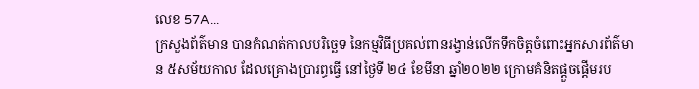លេខ 57A...
ក្រសួងព័ត៌មាន បានកំណត់កាលបរិច្ឆេទ នៃកម្មវិធីប្រគល់ពានរង្វាន់លើកទឹកចិត្តចំពោះអ្នកសារព័ត៌មាន ៥សម័យកាល ដែលគ្រោងប្រារព្ធធ្វើ នៅថ្ងៃទី ២៤ ខែមីនា ឆ្នាំ២០២២ ក្រោមគំនិតផ្តួចផ្តើមរប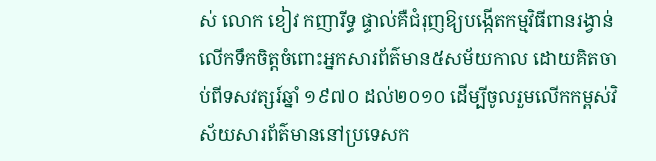ស់ លោក ខៀវ កញារីទ្ធ ផ្ទាល់គឺជំរុញឱ្យបង្កើតកម្មវិធីពានរង្វាន់លើកទឹកចិត្តចំពោះអ្នកសារព័ត៌មាន៥សម័យកាល ដោយគិតចាប់ពីទសវត្សរ៍ឆ្នាំ ១៩៧០ ដល់២០១០ ដើម្បីចូលរួមលើកកម្ពស់វិស័យសារព័ត៌មាននៅប្រទេសក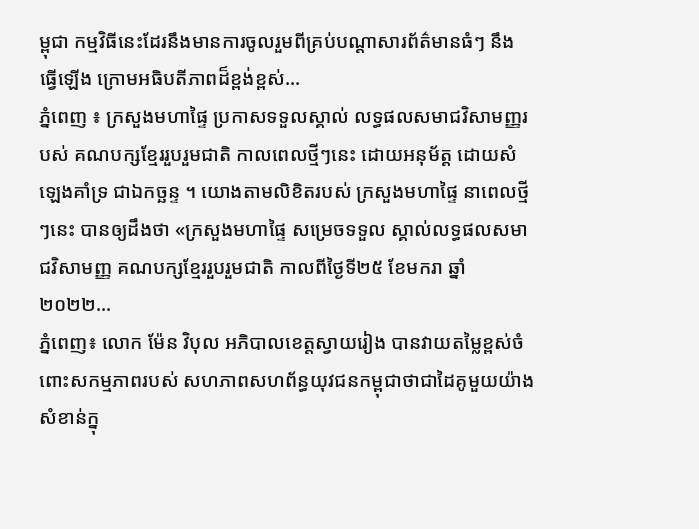ម្ពុជា កម្មវិធីនេះដែរនឹងមានការចូលរួមពីគ្រប់បណ្តាសារព័ត៌មានធំៗ នឹង ធ្វើឡើង ក្រោមអធិបតីភាពដ៏ខ្ពង់ខ្ពស់...
ភ្នំពេញ ៖ ក្រសួងមហាផ្ទៃ ប្រកាសទទួលស្គាល់ លទ្ធផលសមាជវិសាមញ្ញរបស់ គណបក្សខ្មែររួបរួមជាតិ កាលពេលថ្មីៗនេះ ដោយអនុម័ត្ត ដោយសំឡេងគាំទ្រ ជាឯកច្ឆន្ទ ។ យោងតាមលិខិតរបស់ ក្រសួងមហាផ្ទៃ នាពេលថ្មីៗនេះ បានឲ្យដឹងថា «ក្រសួងមហាផ្ទៃ សម្រេចទទួល ស្គាល់លទ្ធផលសមាជវិសាមញ្ញ គណបក្សខ្មែររួបរួមជាតិ កាលពីថ្ងៃទី២៥ ខែមករា ឆ្នាំ២០២២...
ភ្នំពេញ៖ លោក ម៉ែន វិបុល អភិបាលខេត្តស្វាយរៀង បានវាយតម្លៃខ្ពស់ចំពោះសកម្មភាពរបស់ សហភាពសហព័ន្ធយុវជនកម្ពុជាថាជាដៃគូមួយយ៉ាង សំខាន់ក្នុ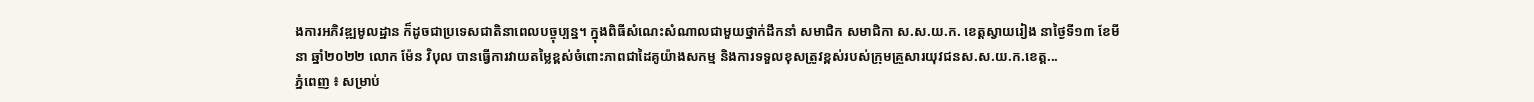ងការអភិវឌ្ឍមូលដ្ឋាន ក៏ដូចជាប្រទេសជាតិនាពេលបច្ចុប្បន្ន។ ក្នុងពិធីសំណេះសំណាលជាមួយថ្នាក់ដឹកនាំ សមាជិក សមាជិកា ស.ស.យ.ក. ខេត្តស្វាយរៀង នាថ្ងៃទី១៣ ខែមីនា ឆ្នាំ២០២២ លោក ម៉ែន វិបុល បានធ្វើការវាយតម្លៃខ្ពស់ចំពោះភាពជាដៃគូយ៉ាងសកម្ម និងការទទួលខុសត្រូវខ្ពស់របស់ក្រុមគ្រួសារយុវជនស.ស.យ.ក.ខេត្ត...
ភ្នំពេញ ៖ សម្រាប់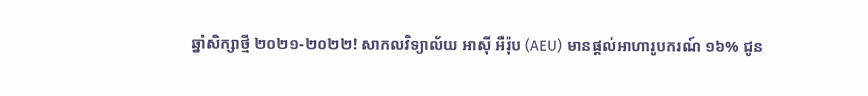ឆ្នាំសិក្សាថ្មី ២០២១-២០២២! សាកលវិទ្យាល័យ អាស៊ី អឺរ៉ុប (AEU) មានផ្តល់អាហារូបករណ៍ ១៦% ជូន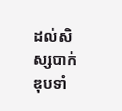ដល់សិស្សបាក់ឌុបទាំ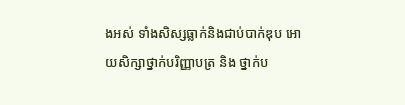ងអស់ ទាំងសិស្សធ្លាក់និងជាប់បាក់ឌុប អោយសិក្សាថ្នាក់បរិញ្ញាបត្រ និង ថ្នាក់ប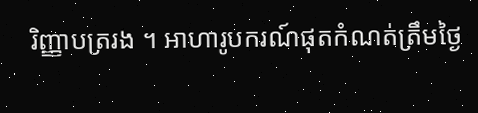រិញ្ញាបត្ររង ។ អាហារូបករណ៍ផុតកំណត់ត្រឹមថ្ងៃ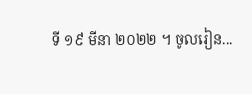ទី ១៩ មីនា ២០២២ ។ ចូលរៀន...